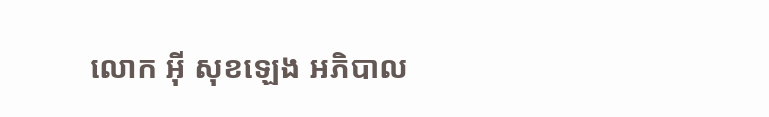លោក អុី សុខឡេង អភិបាល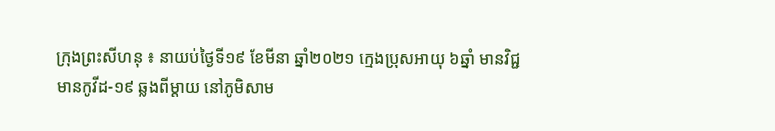ក្រុងព្រះសីហនុ ៖ នាយប់ថ្ងៃទី១៩ ខែមីនា ឆ្នាំ២០២១ ក្មេងប្រុសអាយុ ៦ឆ្នាំ មានវិជ្ជមានកូវីដ-១៩ ឆ្លងពីម្តាយ នៅភូមិសាម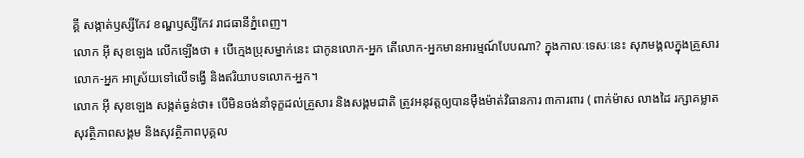គ្គី សង្កាត់ឫស្សីកែវ ខណ្ឌឫស្សីកែវ រាជធានីភ្នំពេញ។
លោក អុី សុខឡេង លើកឡើងថា ៖ បើក្មេងប្រុសម្នាក់នេះ ជាកូនលោក-អ្នក តើលោក-អ្នកមានអារម្មណ៍បែបណា? ក្នុងកាលៈទេសៈនេះ សុភមង្គលក្នុងគ្រួសារលោក-អ្នក អាស្រ័យទៅលើទង្វើ និងឥរិយាបទលោក-អ្នក។
លោក អុី សុខឡេង សង្កត់ធ្ងន់ថា៖ បើមិនចង់នាំទុក្ខដល់គ្រួសារ និងសង្គមជាតិ ត្រូវអនុវត្តឲ្យបានមុឺងម៉ាត់វិធានការ ៣ការពារ ( ពាក់ម៉ាស លាងដៃ រក្សាគម្លាតសុវត្ថិភាពសង្គម និងសុវត្ថិភាពបុគ្គល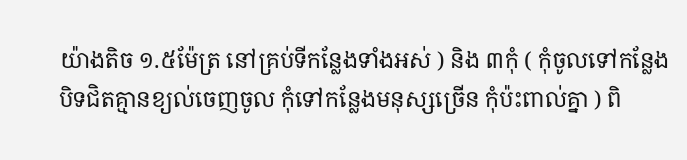យ៉ាងតិច ១.៥ម៉ែត្រ នៅគ្រប់ទីកន្លែងទាំងអស់ ) និង ៣កុំ ( កុំចូលទៅកន្លែងបិទជិតគ្មានខ្យល់ចេញចូល កុំទៅកន្លែងមនុស្សច្រើន កុំប៉ះពាល់គ្នា ) ពិ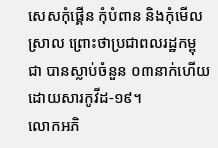សេសកុំផ្គើន កុំបំពាន និងកុំមើលស្រាល ព្រោះថាប្រជាពលរដ្ឋកម្ពុជា បានស្លាប់ចំនួន ០៣នាក់ហើយ ដោយសារកូវីដ-១៩។
លោកអភិ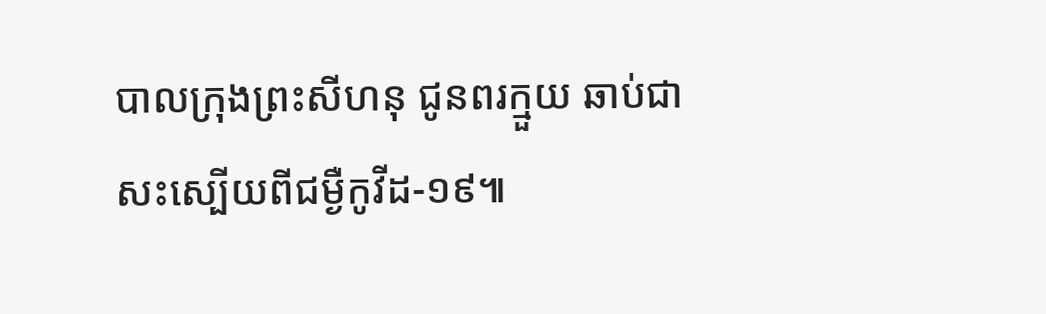បាលក្រុងព្រះសីហនុ ជូនពរក្មួយ ឆាប់ជាសះស្បើយពីជម្ងឺកូវីដ-១៩៕